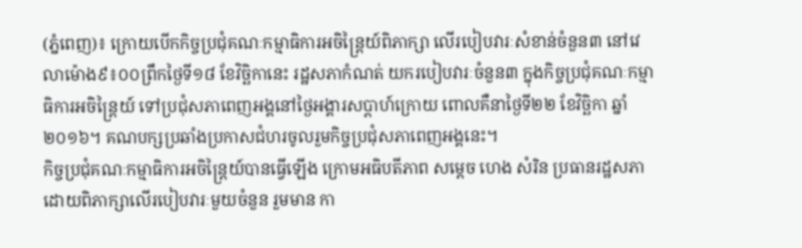(ភ្នំពេញ)៖ ក្រោយបើកកិច្ចប្រជុំគណៈកម្មាធិការអចិន្រ្តៃយ៍ពិភាក្សា លើរបៀបវារៈសំខាន់ចំនួន៣ នៅវេលាម៉ោង៩៖០០ព្រឹកថ្ងៃទី១៨ ខែវិច្ឆិកានេះ រដ្ឋសភាកំណត់ យករបៀបវារៈចំនួន៣ ក្នុងកិច្ចប្រជុំគណៈកម្មាធិការអចិន្រ្តៃយ៍ ទៅប្រជុំសភាពេញអង្គនៅថ្ងៃអង្គារសប្តាហ៍ក្រោយ ពោលគឺនាថ្ងៃទី២២ ខែវិច្ឆិកា ឆ្នាំ២០១៦។ គណបក្សប្រឆាំងប្រកាសជំហរចូលរួមកិច្ចប្រជុំសភាពេញអង្គនេះ។
កិច្ចប្រជុំគណៈកម្មាធិការអចិន្រ្តៃយ៍បានធ្វើឡើង ក្រោមអធិបតីភាព សម្តេច ហេង សំរិន ប្រធានរដ្ឋសភា ដោយពិភាក្សាលើរបៀបវារៈមួយចំនួន រួមមាន កា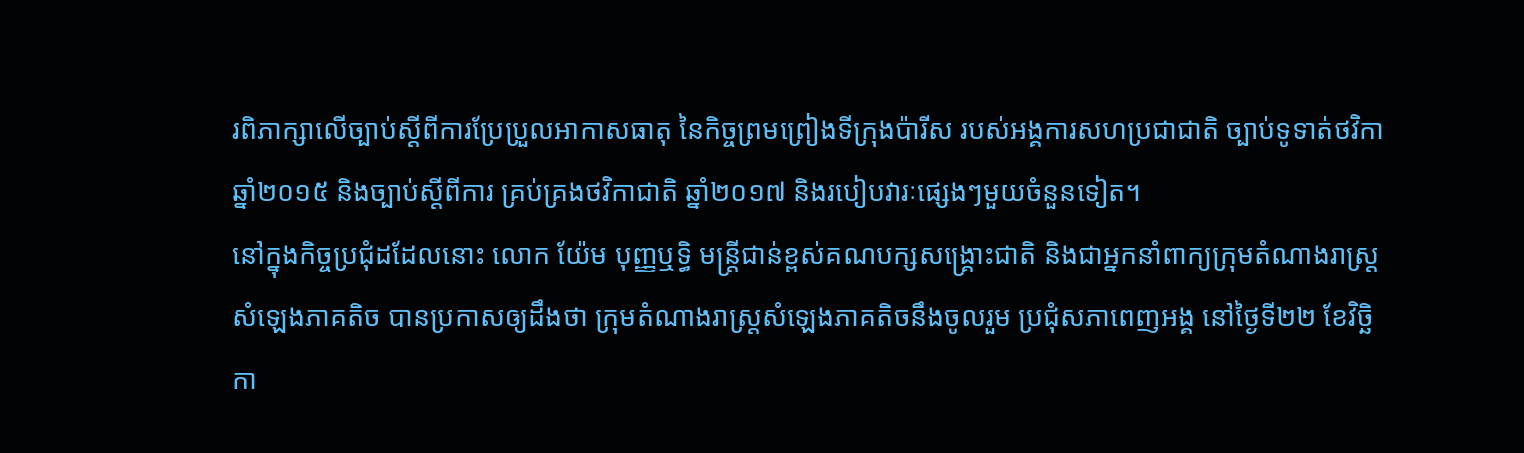រពិភាក្សាលើច្បាប់ស្តីពីការប្រែប្រួលអាកាសធាតុ នៃកិច្ចព្រមព្រៀងទីក្រុងប៉ារីស របស់អង្គការសហប្រជាជាតិ ច្បាប់ទូទាត់ថវិកា ឆ្នាំ២០១៥ និងច្បាប់ស្តីពីការ គ្រប់គ្រងថវិកាជាតិ ឆ្នាំ២០១៧ និងរបៀបវារៈផ្សេងៗមួយចំនួនទៀត។
នៅក្នុងកិច្ចប្រជុំដដែលនោះ លោក យ៉ែម បុញ្ញឬទ្ធិ មន្រ្តីជាន់ខ្ពស់គណបក្សសង្រ្គោះជាតិ និងជាអ្នកនាំពាក្យក្រុមតំណាងរាស្រ្តសំឡេងភាគតិច បានប្រកាសឲ្យដឹងថា ក្រុមតំណាងរាស្រ្តសំឡេងភាគតិចនឹងចូលរួម ប្រជុំសភាពេញអង្គ នៅថ្ងៃទី២២ ខែវិច្ឆិកា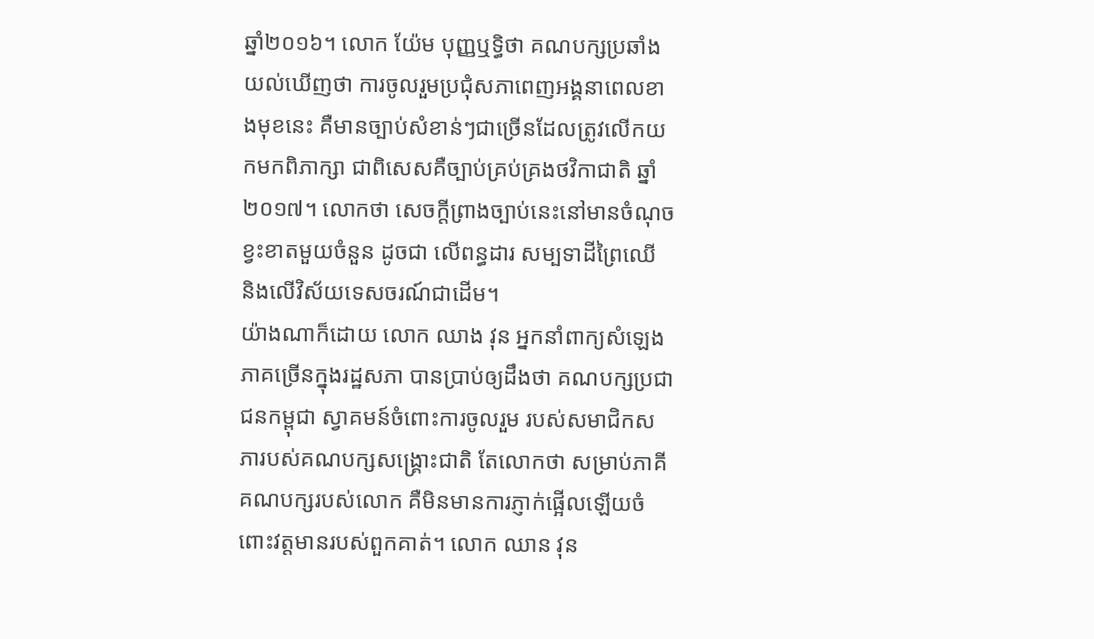ឆ្នាំ២០១៦។ លោក យ៉ែម បុញ្ញឬទ្ធិថា គណបក្សប្រឆាំងយល់ឃើញថា ការចូលរួមប្រជុំសភាពេញអង្គនាពេលខាងមុខនេះ គឺមានច្បាប់សំខាន់ៗជាច្រើនដែលត្រូវលើកយកមកពិភាក្សា ជាពិសេសគឺច្បាប់គ្រប់គ្រងថវិកាជាតិ ឆ្នាំ២០១៧។ លោកថា សេចក្តីព្រាងច្បាប់នេះនៅមានចំណុចខ្វះខាតមួយចំនួន ដូចជា លើពន្ធដារ សម្បទាដីព្រៃឈើ និងលើវិស័យទេសចរណ៍ជាដើម។
យ៉ាងណាក៏ដោយ លោក ឈាង វុន អ្នកនាំពាក្យសំឡេងភាគច្រើនក្នុងរដ្ឋសភា បានប្រាប់ឲ្យដឹងថា គណបក្សប្រជាជនកម្ពុជា ស្វាគមន៍ចំពោះការចូលរួម របស់សមាជិកសភារបស់គណបក្សសង្រ្គោះជាតិ តែលោកថា សម្រាប់ភាគីគណបក្សរបស់លោក គឺមិនមានការភ្ញាក់ផ្អើលឡើយចំពោះវត្តមានរបស់ពួកគាត់។ លោក ឈាន វុន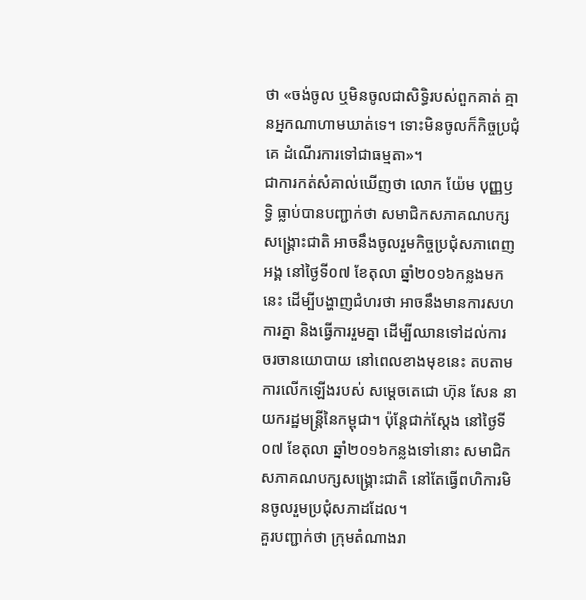ថា «ចង់ចូល ឬមិនចូលជាសិទ្ធិរបស់ពួកគាត់ គ្មានអ្នកណាហាមឃាត់ទេ។ ទោះមិនចូលក៏កិច្ចប្រជុំគេ ដំណើរការទៅជាធម្មតា»។
ជាការកត់សំគាល់ឃើញថា លោក យ៉ែម បុញ្ញឫទ្ធិ ធ្លាប់បានបញ្ជាក់ថា សមាជិកសភាគណបក្សសង្រ្គោះជាតិ អាចនឹងចូលរួមកិច្ចប្រជុំសភាពេញអង្គ នៅថ្ងៃទី០៧ ខែតុលា ឆ្នាំ២០១៦កន្លងមកនេះ ដើម្បីបង្ហាញជំហរថា អាចនឹងមានការសហការគ្នា និងធ្វើការរួមគ្នា ដើម្បីឈានទៅដល់ការ ចរចានយោបាយ នៅពេលខាងមុខនេះ តបតាមការលើកឡើងរបស់ សម្តេចតេជោ ហ៊ុន សែន នាយករដ្ឋមន្រ្តីនៃកម្ពុជា។ ប៉ុន្តែជាក់ស្តែង នៅថ្ងៃទី០៧ ខែតុលា ឆ្នាំ២០១៦កន្លងទៅនោះ សមាជិកសភាគណបក្សសង្រ្គោះជាតិ នៅតែធ្វើពហិការមិនចូលរួមប្រជុំសភាដដែល។
គួរបញ្ជាក់ថា ក្រុមតំណាងរា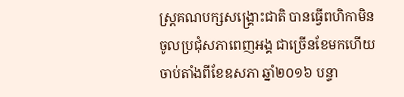ស្រ្តគណបក្សសង្រ្គោះជាតិ បានធ្វើពហិកាមិនចូលប្រជុំសភាពេញអង្គ ជាច្រើនខែមកហើយ ចាប់តាំងពីខែឧសភា ឆ្នាំ២០១៦ បន្ទា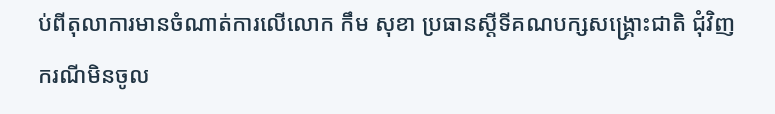ប់ពីតុលាការមានចំណាត់ការលើលោក កឹម សុខា ប្រធានស្តីទីគណបក្សសង្រ្គោះជាតិ ជុំវិញករណីមិនចូល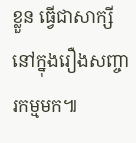ខ្លួន ធ្វើជាសាក្សីនៅក្នុងរឿងសញ្ចារកម្មមក៕